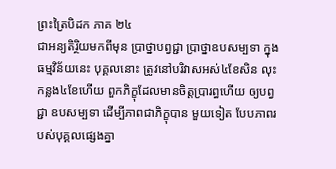ព្រះត្រៃបិដក ភាគ ២៤
ជាអន្យតិរ្ថិយមកពីមុន ប្រាថ្នាបព្វជ្ជា ប្រាថ្នាឧបសម្បទា ក្នុងធម្មវិន័យនេះ បុគ្គលនោះ ត្រូវនៅបរិវាសអស់៤ខែសិន លុះកន្លង៤ខែហើយ ពួកភិក្ខុដែលមានចិត្តប្រារព្ធហើយ ឲ្យបព្វជ្ជា ឧបសម្បទា ដើម្បីភាពជាភិក្ខុបាន មួយទៀត បែបភាពរបស់បុគ្គលផ្សេងគ្នា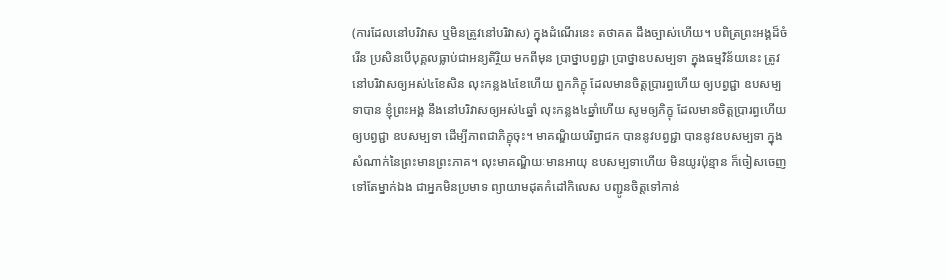(ការដែលនៅបរិវាស ឬមិនត្រូវនៅបរិវាស) ក្នុងដំណើរនេះ តថាគត ដឹងច្បាស់ហើយ។ បពិត្រព្រះអង្គដ៏ចំរើន ប្រសិនបើបុគ្គលធ្លាប់ជាអន្យតិរ្ថិយ មកពីមុន ប្រាថ្នាបព្វជ្ជា ប្រាថ្នាឧបសម្បទា ក្នុងធម្មវិន័យនេះ ត្រូវនៅបរិវាសឲ្យអស់៤ខែសិន លុះកន្លង៤ខែហើយ ពួកភិក្ខុ ដែលមានចិត្តប្រារព្ធហើយ ឲ្យបព្វជ្ជា ឧបសម្បទាបាន ខ្ញុំព្រះអង្គ នឹងនៅបរិវាសឲ្យអស់៤ឆ្នាំ លុះកន្លង៤ឆ្នាំហើយ សូមឲ្យភិក្ខុ ដែលមានចិត្តប្រារព្ធហើយ ឲ្យបព្វជ្ជា ឧបសម្បទា ដើម្បីភាពជាភិក្ខុចុះ។ មាគណ្ឌិយបរិព្វាជក បាននូវបព្វជ្ជា បាននូវឧបសម្បទា ក្នុងសំណាក់នៃព្រះមានព្រះភាគ។ លុះមាគណ្ឌិយៈមានអាយុ ឧបសម្បទាហើយ មិនយូរប៉ុន្មាន ក៏ចៀសចេញទៅតែម្នាក់ឯង ជាអ្នកមិនប្រមាទ ព្យាយាមដុតកំដៅកិលេស បញ្ជូនចិត្តទៅកាន់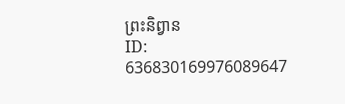ព្រះនិព្វាន
ID: 636830169976089647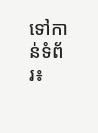ទៅកាន់ទំព័រ៖